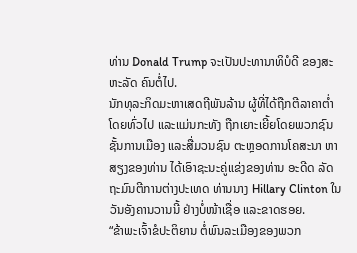ທ່ານ Donald Trump ຈະເປັນປະທານາທິບໍດີ ຂອງສະຫະລັດ ຄົນຕໍ່ໄປ.
ນັກທຸລະກິດມະຫາເສດຖີພັນລ້ານ ຜູ້ທີ່ໄດ້ຖືກຕີລາຄາຕ່ຳ ໂດຍທົ່ວໄປ ແລະແມ່ນກະທັງ ຖືກເຍາະເຍີ້ຍໂດຍພວກຊົນຊັ້ນການເມືອງ ແລະສື່ມວນຊົນ ຕະຫຼອດການໂຄສະນາ ຫາສຽງຂອງທ່ານ ໄດ້ເອົາຊະນະຄູ່ແຂ່ງຂອງທ່ານ ອະດີດ ລັດຖະມົນຕີການຕ່າງປະເທດ ທ່ານນາງ Hillary Clinton ໃນວັນອັງຄານວານນີ້ ຢ່າງບໍ່ໜ້າເຊື່ອ ແລະຂາດຮອຍ.
“ຂ້າພະເຈົ້າຂໍປະຕິຍານ ຕໍ່ພົນລະເມືອງຂອງພວກ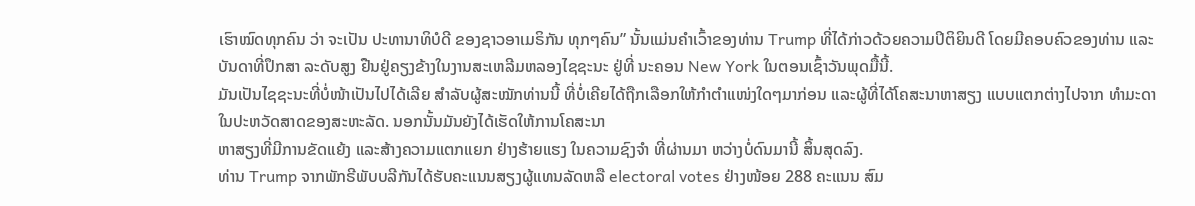ເຮົາໝົດທຸກຄົນ ວ່າ ຈະເປັນ ປະທານາທິບໍດີ ຂອງຊາວອາເມຣິກັນ ທຸກໆຄົນ” ນັ້ນແມ່ນຄຳເວົ້າຂອງທ່ານ Trump ທີ່ໄດ້ກ່າວດ້ວຍຄວາມປິຕິຍິນດີ ໂດຍມີຄອບຄົວຂອງທ່ານ ແລະ ບັນດາທີ່ປຶກສາ ລະດັບສູງ ຢືນຢູ່ຄຽງຂ້າງໃນງານສະເຫລີມຫລອງໄຊຊະນະ ຢູ່ທີ່ ນະຄອນ New York ໃນຕອນເຊົ້າວັນພຸດມື້ນີ້.
ມັນເປັນໄຊຊະນະທີ່ບໍ່ໜ້າເປັນໄປໄດ້ເລີຍ ສຳລັບຜູ້ສະໝັກທ່ານນີ້ ທີ່ບໍ່ເຄີຍໄດ້ຖືກເລືອກໃຫ້ກຳຕຳແໜ່ງໃດໆມາກ່ອນ ແລະຜູ້ທີ່ໄດ້ໂຄສະນາຫາສຽງ ແບບແຕກຕ່າງໄປຈາກ ທຳມະດາ ໃນປະຫວັດສາດຂອງສະຫະລັດ. ນອກນັ້ນມັນຍັງໄດ້ເຮັດໃຫ້ການໂຄສະນາ
ຫາສຽງທີ່ມີການຂັດແຍ້ງ ແລະສ້າງຄວາມແຕກແຍກ ຢ່າງຮ້າຍແຮງ ໃນຄວາມຊົງຈຳ ທີ່ຜ່ານມາ ຫວ່າງບໍ່ດົນມານີ້ ສິ້ນສຸດລົງ.
ທ່ານ Trump ຈາກພັກຣີພັບບລີກັນໄດ້ຮັບຄະແນນສຽງຜູ້ແທນລັດຫລື electoral votes ຢ່າງໜ້ອຍ 288 ຄະແນນ ສົມ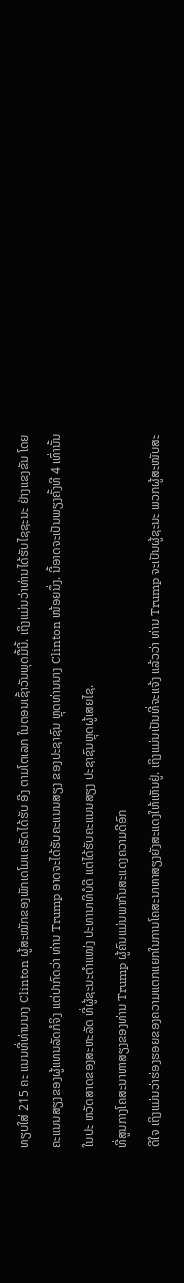ທຽບໃສ່ 215 ຄະ ແນນທີ່ທ່ານນາງ Clinton ຜູ້ສະໝັກຂອງພັກເດໂມແຄຣັດໄດ້ຮັບ ອີງ ຕາມໂຕເລກ ໃນຕອນເຊົ້າວັນພຸດມື້ນີ້. ເຖິງແມ່ນວ່າທ່ານໄດ້ຮັບໄຊຊະນະ ຢ່າງແຂງຂັນ ໂດຍຄະແນນສຽງຂອງຜູ້ແທນລັດກໍຈິງ ແຕ່ປາກົດວ່າ ທ່ານ Trump ອາດຈະໄດ້ຮັບຄະແນນສຽງ ຂອງປະຊາຊົນ ຫຼຸດທ່ານນາງ Clinton ໜ້ອຍນຶ່ງ. ນີ້ອາດຈະເປັນພຽງຄັ້ງທີ 4 ເທົ່ານັ້ນ ໃນປະ ຫວັດສາດຂອງສະຫະລັດ ທີ່ຜູ້ຊະນະຕຳແໜ່ງ ປະທານາທິບໍດີ ແຕ່ໄດ້ຮັບຄະແນນສຽງ ປະຊາຊົນຫຼຸດຜູ້ເສຍໄຊ.
ທີ່ສູນກາງໂຄສະນາຫາສຽງຂອງທ່ານ Trump ຜູ້ຄົນແມ່ນພາກັນສະແດງຄວາມດີອົກ
ດີໃຈ ເຖິງແມ່ນວ່າຮ່ອງຮອຍຂອງຄວາມແຕກແຍກໃນການໂຄສະນາຫາສຽງຍັງສະແດງໃຫ້ເຫັນຢູ່. ເຖິງແມ່ນເປັນທີ່ຈະແຈ້ງ ແລ້ວວ່າ ທ່ານ Trump ຈະເປັນຜູ້ຊະນະ ພວກຜູ້ສະໜັບສະ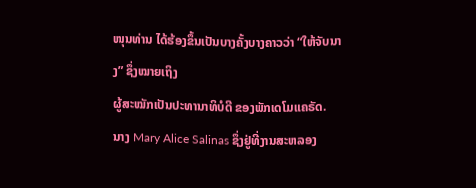ໜຸນທ່ານ ໄດ້ຮ້ອງຂຶ້ນເປັນບາງຄັ້ງບາງຄາວວ່າ “ໃຫ້ຈັບນາງ” ຊຶ່ງໝາຍເຖິງ
ຜູ້ສະໝັກເປັນປະທານາທິບໍດີ ຂອງພັກເດໂມແຄຣັດ.
ນາງ Mary Alice Salinas ຊຶ່ງຢູ່ທີ່ງານສະຫລອງ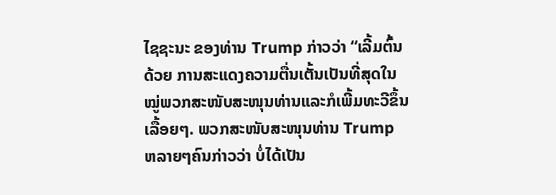ໄຊຊະນະ ຂອງທ່ານ Trump ກ່າວວ່າ “ເລີ້ມຕົ້ນດ້ວຍ ການສະແດງຄວາມຕື່ນເຕັ້ນເປັນທີ່ສຸດໃນໝູ່ພວກສະໜັບສະໜຸນທ່ານແລະກໍເພີ້ມທະວີຂຶ້ນເລື້ອຍໆ. ພວກສະໜັບສະໜຸນທ່ານ Trump ຫລາຍໆຄົນກ່າວວ່າ ບໍ່ໄດ້ເປັນ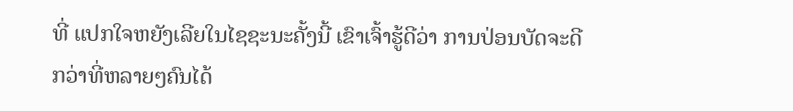ທີ່ ແປກໃຈຫຍັງເລີຍໃນໄຊຊະນະຄັ້ງນີ້ ເຂົາເຈົ້າຮູ້ດີວ່າ ການປ່ອນບັດຈະດີກວ່າທີ່ຫລາຍໆຄົນໄດ້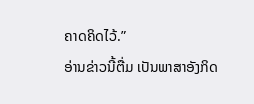ຄາດຄິດໄວ້.”
ອ່ານຂ່າວນີ້ຕື່ມ ເປັນພາສາອັງກິດ